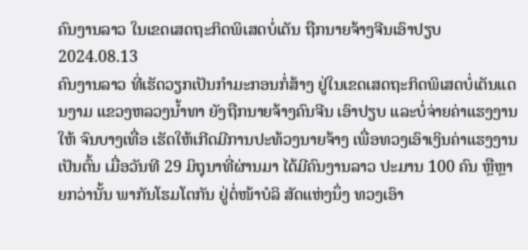ຄົນງານລາວ ໃນເຂດເສດຖະກິດພິເສດບໍ່ເຕັນ ຖືກນາຍຈ້າງຈີນເອົາປຽບ
2024.08.13
ຄົນງານລາວ ທີ່ເຮັດວຽກເປັນກໍາມະກອນກໍ່ສ້າງ ຢູ່ໃນເຂດເສດຖະກິດພິເສດບໍ່ເຕັນແດນງາມ ແຂວງຫລວງນໍ້າທາ ຍັງຖືກນາຍຈ້າງຄົນຈີນ ເອົາປຽບ ແລະບໍ່ຈ່າຍຄ່າແຮງງານໃຫ້ ຈົນບາງເທື່ອ ເຮັດໃຫ້ເກີດມີການປະທ້ວງນາຍຈ້າງ ເພື່ອທວງເອົາເງິນຄ່າແຮງງານ ເປັນຕົ້ນ ເມື່ອວັນທີ 29 ມິຖຸນາທີ່ຜ່ານມາ ໄດ້ມີຄົນງານລາວ ປະມານ 100 ຄົນ ຫຼືຫຼາຍກວ່ານັ້ນ ພາກັນໂຮມໂຕກັນ ຢູ່ຕໍ່ໜ້າບໍລິ ສັດແຫ່ງນຶ່ງ ທວງເອົາ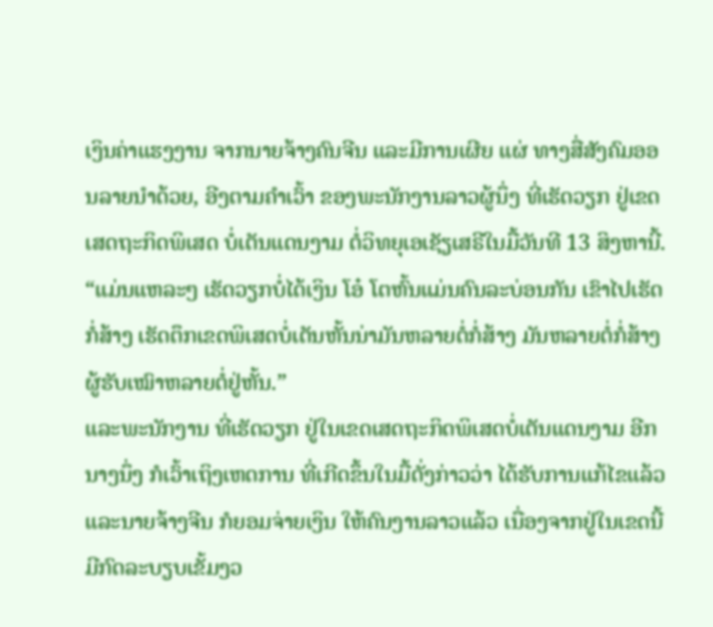ເງິນຄ່າແຮງງານ ຈາກນາຍຈ້າງຄົນຈີນ ແລະມີການເຜີຍ ແຜ່ ທາງສື່ສັງຄົມອອນລາຍນໍາດ້ວຍ, ອີງຕາມຄໍາເວົ້າ ຂອງພະນັກງານລາວຜູ້ນຶ່ງ ທີ່ເຮັດວຽກ ຢູ່ເຂດເສດຖະກິດພິເສດ ບໍ່ເຕັນແດນງາມ ຕໍ່ວິທຍຸເອເຊັຽເສຣີໃນມື້ວັນທີ 13 ສິງຫານີ້.
“ແມ່ນແຫລະໆ ເຮັດວຽກບໍ່ໄດ້ເງິນ ໂອ໋ ໂຕຫົ້ນແມ່ນຄົນລະບ່ອນກັນ ເຂົາໄປເຮັດກໍ່ສ້າງ ເຮັດຕຶກເຂດພິເສດບໍ່ເຕັນຫັ້ນນ່າມັນຫລາຍຕໍ່ກໍ່ສ້າງ ມັນຫລາຍຕໍ່ກໍ່ສ້າງ ຜູ້ຮັບເໝົາຫລາຍຕໍ່ຢູ່ຫັ້ນ.”
ແລະພະນັກງານ ທີ່ເຮັດວຽກ ຢູ່ໃນເຂດເສດຖະກິດພິເສດບໍ່ເຕັນແດນງາມ ອີກນາງນຶ່ງ ກໍເວົ້າເຖິງເຫດການ ທີ່ເກີດຂຶ້ນໃນມື້ດັ່ງກ່າວວ່າ ໄດ້ຮັບການແກ້ໄຂແລ້ວ ແລະນາຍຈ້າງຈີນ ກໍຍອມຈ່າຍເງິນ ໃຫ້ຄົນງານລາວແລ້ວ ເນື່ອງຈາກຢູ່ໃນເຂດນີ້ ມີກົດລະບຽບເຂັ້ມງວ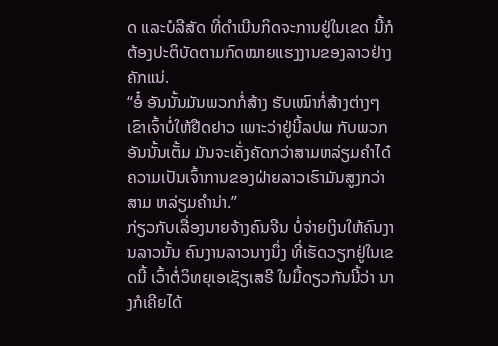ດ ແລະບໍລີສັດ ທີ່ດໍາເນີນກິດຈະການຢູ່ໃນເຂດ ນີ້ກໍຕ້ອງປະຕິບັດຕາມກົດໝາຍແຮງງານຂອງລາວຢ່າງຄັກແນ່.
“ອໍ໋ ອັນນັ້ນມັນພວກກໍ່ສ້າງ ຮັບເໝົາກໍ່ສ້າງຕ່າງໆ ເຂົາເຈົ້າບໍ່ໃຫ້ຢືດຢາວ ເພາະວ່າຢູ່ນີ້ລປພ ກັບພວກອັນນັ້ນເຕັ້ມ ມັນຈະເຄັ່ງຄັດກວ່າສາມຫລ່ຽມຄໍາໄດ໋ ຄວາມເປັນເຈົ້າການຂອງຝ່າຍລາວເຮົາມັນສູງກວ່າສາມ ຫລ່ຽມຄໍານ່າ.”
ກ່ຽວກັບເລື່ອງນາຍຈ້າງຄົນຈີນ ບໍ່ຈ່າຍເງິນໃຫ້ຄົນງານລາວນັ້ນ ຄົນງານລາວນາງນຶ່ງ ທີ່ເຮັດວຽກຢູ່ໃນເຂດນີ້ ເວົ້າຕໍ່ວິທຍຸເອເຊັຽເສຣີ ໃນມື້ດຽວກັນນີ້ວ່າ ນາງກໍເຄີຍໄດ້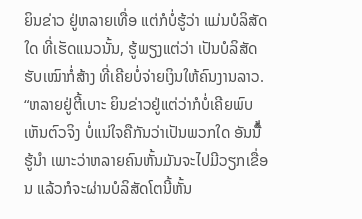ຍິນຂ່າວ ຢູ່ຫລາຍເທື່ອ ແຕ່ກໍບໍ່ຮູ້ວ່າ ແມ່ນບໍລິສັດໃດ ທີ່ເຮັດແນວນັ້ນ, ຮູ້ພຽງແຕ່ວ່າ ເປັນບໍລິສັດຮັບເໝົາກໍ່ສ້າງ ທີ່ເຄີຍບໍ່ຈ່າຍເງິນໃຫ້ຄົນງານລາວ.
“ຫລາຍຢູ່ຕີ້ເບາະ ຍິນຂ່າວຢູ່ແຕ່ວ່າກໍບໍ່ເຄີຍພົບເຫັນຕົວຈິງ ບໍ່ແນ່ໃຈຄືກັນວ່າເປັນພວກໃດ ອັນນີ້ໍ່ຮູ້ນໍາ ເພາະວ່າຫລາຍຄົນຫັ້ນມັນຈະໄປມີວຽກເຂື່ອນ ແລ້ວກໍຈະຜ່ານບໍລິສັດໂຕນີ້ຫັ້ນ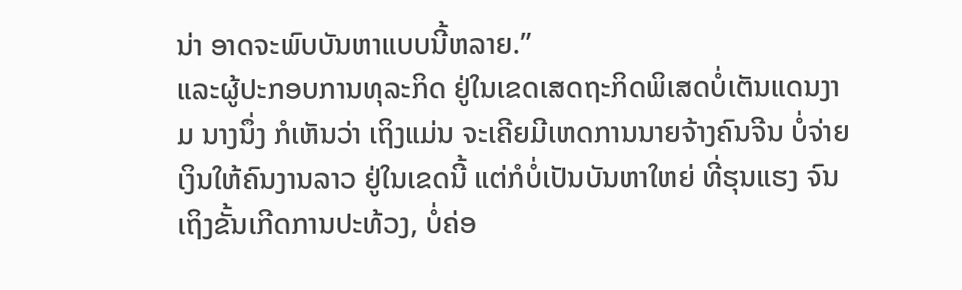ນ່າ ອາດຈະພົບບັນຫາແບບນີ້ຫລາຍ.”
ແລະຜູ້ປະກອບການທຸລະກິດ ຢູ່ໃນເຂດເສດຖະກິດພິເສດບໍ່ເຕັນແດນງາມ ນາງນຶ່ງ ກໍເຫັນວ່າ ເຖິງແມ່ນ ຈະເຄີຍມີເຫດການນາຍຈ້າງຄົນຈີນ ບໍ່ຈ່າຍເງິນໃຫ້ຄົນງານລາວ ຢູ່ໃນເຂດນີ້ ແຕ່ກໍບໍ່ເປັນບັນຫາໃຫຍ່ ທີ່ຮຸນແຮງ ຈົນເຖິງຂັ້ນເກີດການປະທ້ວງ, ບໍ່ຄ່ອ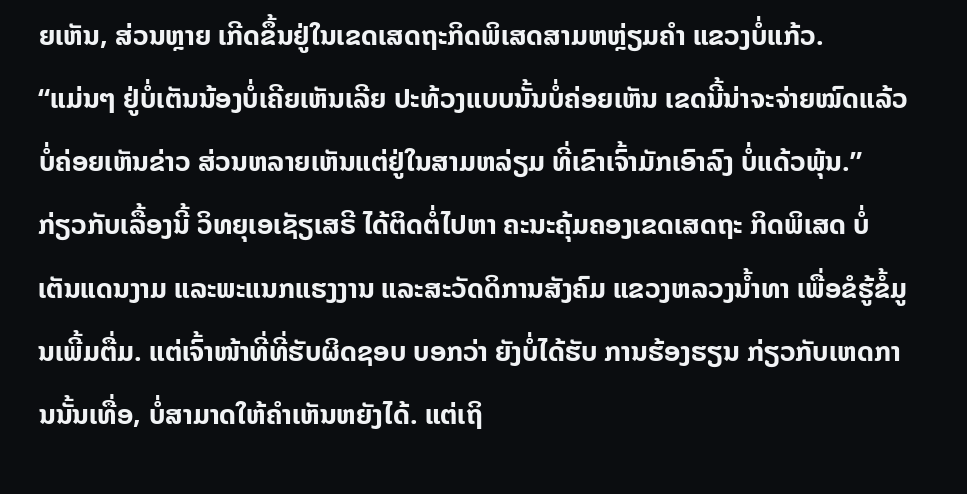ຍເຫັນ, ສ່ວນຫຼາຍ ເກີດຂຶ້ນຢູ່ໃນເຂດເສດຖະກິດພິເສດສາມຫຫຼ່ຽມຄໍາ ແຂວງບໍ່ແກ້ວ.
“ແມ່ນໆ ຢູ່ບໍ່ເຕັນນ້ອງບໍ່ເຄີຍເຫັນເລີຍ ປະທ້ວງແບບນັ້ນບໍ່ຄ່ອຍເຫັນ ເຂດນີ້ນ່າຈະຈ່າຍໝົດແລ້ວ ບໍ່ຄ່ອຍເຫັນຂ່າວ ສ່ວນຫລາຍເຫັນແຕ່ຢູ່ໃນສາມຫລ່ຽມ ທີ່ເຂົາເຈົ້າມັກເອົາລົງ ບໍ່ແດ້ວພຸ້ນ.”
ກ່ຽວກັບເລື້ອງນີ້ ວິທຍຸເອເຊັຽເສຣີ ໄດ້ຕິດຕໍ່ໄປຫາ ຄະນະຄຸ້ມຄອງເຂດເສດຖະ ກິດພິເສດ ບໍ່ເຕັນແດນງາມ ແລະພະແນກແຮງງານ ແລະສະວັດດິການສັງຄົມ ແຂວງຫລວງນໍ້າທາ ເພື່ອຂໍຮູ້ຂໍ້ມູນເພີ້ມຕື່ມ. ແຕ່ເຈົ້າໜ້າທີ່ທີ່ຮັບຜິດຊອບ ບອກວ່າ ຍັງບໍ່ໄດ້ຮັບ ການຮ້ອງຮຽນ ກ່ຽວກັບເຫດການນັ້ນເທື່ອ, ບໍ່ສາມາດໃຫ້ຄໍາເຫັນຫຍັງໄດ້. ແຕ່ເຖິ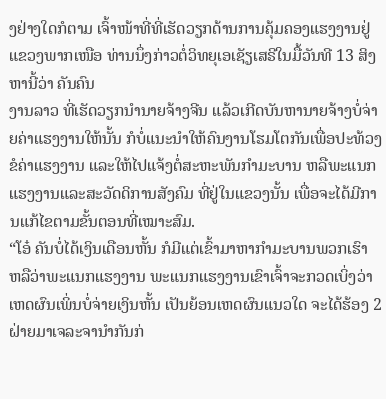ງຢ່າງໃດກໍຕາມ ເຈົ້າໜ້າທີ່ທີ່ເຮັດວຽກດ້ານການຄຸ້ມຄອງແຮງງານຢູ່ແຂວງພາກເໜືອ ທ່ານນຶ່ງກ່າວຕໍ່ວິທຍຸເອເຊັຽເສຣີໃນມື້ວັນທີ 13 ສິງຫານີ້ວ່າ ຄັນຄົນ
ງານລາວ ທີ່ເຮັດວຽກນໍານາຍຈ້າງຈີນ ແລ້ວເກີດບັນຫານາຍຈ້າງບໍ່ຈ່າຍຄ່າແຮງງານໃຫ້ນັ້ນ ກໍບໍ່ແນະນໍາໃຫ້ຄົນງານໂຮມໂຕກັນເພື່ອປະທ້ວງ ຂໍຄ່າແຮງງານ ແລະໃຫ້ໄປແຈ້ງຕໍ່ສະຫະພັນກໍາມະບານ ຫລືພະແນກແຮງງານແລະສະວັດດິການສັງຄົມ ທີ່ຢູ່ໃນແຂວງນັ້ນ ເພື່ອຈະໄດ້ມີການແກ້ໄຂຕາມຂັ້ນຕອນທີ່ເໝາະສົມ.
“ໂອ໋ ຄັນບໍ່ໄດ້ເງິນເດືອນຫັ້ນ ກໍມີແຕ່ເຂົ້າມາຫາກໍາມະບານພວກເຮົາ ຫລືວ່າພະແນກແຮງງານ ພະແນກແຮງງານເຂົາເຈົ້າຈະກວດເບິ່ງວ່າ ເຫດຜົນເພິ່ນບໍ່ຈ່າຍເງິນຫັ້ນ ເປັນຍ້ອນເຫດຜົນແນວໃດ ຈະໄດ້ຮ້ອງ 2 ຝ່າຍມາເຈລະຈານໍາກັນກ່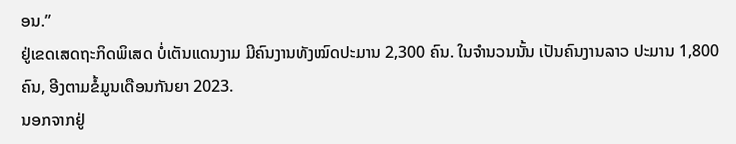ອນ.”
ຢູ່ເຂດເສດຖະກິດພິເສດ ບໍ່ເຕັນແດນງາມ ມີຄົນງານທັງໝົດປະມານ 2,300 ຄົນ. ໃນຈໍານວນນັ້ນ ເປັນຄົນງານລາວ ປະມານ 1,800 ຄົນ, ອີງຕາມຂໍ້ມູນເດືອນກັນຍາ 2023.
ນອກຈາກຢູ່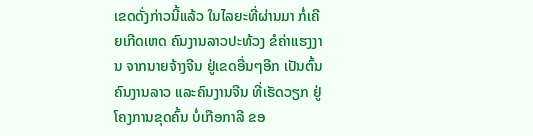ເຂດດັ່ງກ່າວນີ້ແລ້ວ ໃນໄລຍະທີ່ຜ່ານມາ ກໍ່ເຄີຍເກີດເຫດ ຄົນງານລາວປະທ້ວງ ຂໍຄ່າແຮງງານ ຈາກນາຍຈ້າງຈີນ ຢູ່ເຂດອື່ນໆອີກ ເປັນຕົ້ນ ຄົນງານລາວ ແລະຄົນງານຈີນ ທີ່ເຮັດວຽກ ຢູ່ໂຄງການຂຸດຄົ້ນ ບໍ່ເກືອກາລີ ຂອ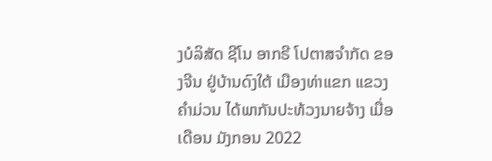ງບໍລິສັດ ຊີໂນ ອາກຣີ ໂປຕາສຈໍາກັດ ຂອງຈີນ ຢູ່ບ້ານດົງໃຕ້ ເມືອງທ່າແຂກ ແຂວງຄໍາມ່ວນ ໄດ້ພາກັນປະທ້ວງນາຍຈ້າງ ເມື່ອເດືອນ ມັງກອນ 2022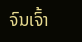ຈົນເຈົ້າ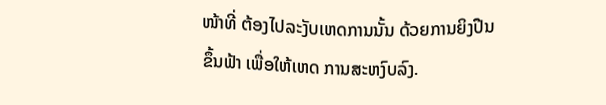ໜ້າທີ່ ຕ້ອງໄປລະງັບເຫດການນັ້ນ ດ້ວຍການຍິງປືນຂຶ້ນຟ້າ ເພື່ອໃຫ້ເຫດ ການສະຫງົບລົງ.